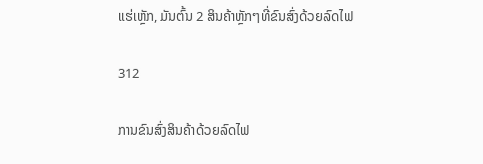ແຮ່ເຫຼັກ, ມັນຕົ້ນ 2 ສິນຄ້າຫຼັກໆທີ່ຂົນສົ່ງດ້ວຍລົດໄຟ

312

ການຂົນສົ່ງສິນຄ້າດ້ວຍລົດໄຟ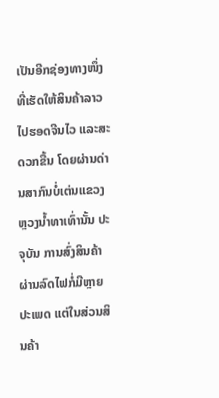ເປັນອີກຊ່ອງທາງໜຶ່ງ ທີ່ເຮັດໃຫ້ສິນຄ້າລາວໄປຮອດຈີນໄວ ແລະສະດວກຂື້ນ ໂດຍຜ່ານດ່ານສາກົນບໍ່ເຕ່ນແຂວງຫຼວງນໍ້າທາເທົ່ານັ້ນ ປະຈຸບັນ ການສົ່ງສິນຄ້າຜ່ານລົດໄຟກໍ່ມີຫຼາຍປະເພດ ແຕ່ໃນສ່ວນສິນຄ້າ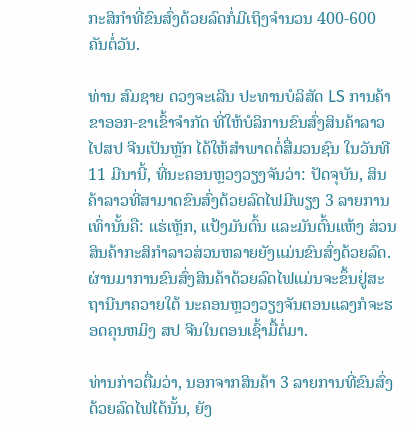ກະສິກໍາທີ່ຂົນສົ່ງດ້ວຍລົດກໍ່ມີເຖິງຈໍານວນ 400-600 ຄັນຕໍ່ວັນ.

ທ່ານ ສົມຊາຍ ດວງຈະເລີນ ປະທານບໍລິສັດ LS ການຄ້າຂາອອກ-ຂາເຂົ້າຈໍາກັດ ທີ່ໃຫ້ບໍລິການຂົນສົ່ງສິນຄ້າລາວໄປສປ ຈີນເປັນຫຼັກ ໄດ້ໃຫ້ສໍາພາດຕໍ່ສື່ມວນຊົນ ໃນວັນທີ 11 ມີນານີ້, ທີ່ນະຄອນຫຼວງວຽງຈັນວ່າ: ປັດຈຸບັນ, ສິນຄ້າລາວທີ່ສາມາດຂົນສົ່ງດ້ວຍລົດໄຟມີພຽງ 3 ລາຍການເທົ່ານັ້ນຄື: ແຮ່ເຫຼັກ, ແປ້ງມັນຕົ້ນ ແລະມັນຕົ້ນແຫ້ງ ສ່ວນສິນຄ້າກະສິກຳລາວສ່ວນຫລາຍຍັງແມ່ນຂົນສົ່ງດ້ວຍລົດ. ຜ່ານມາການຂົນສົ່ງສິນຄ້າດ້ວຍລົດໄຟແມ່ນຈະຂຶ້ນຢູ່ສະຖານີນາຄວາຍໃຕ້ ນະຄອນຫຼວງວຽງຈັນຕອນແລງກໍຈະຮອດຄຸນຫມິງ ສປ ຈີນໃນຕອນເຊົ້າມື້ຕໍ່ມາ.

ທ່ານກ່າວຕື່ມວ່າ, ນອກຈາກສິນຄ້າ 3 ລາຍການທີ່ຂົນສົ່ງດ້ວຍລົດໄຟໄດ້ນັ້ນ, ຍັງ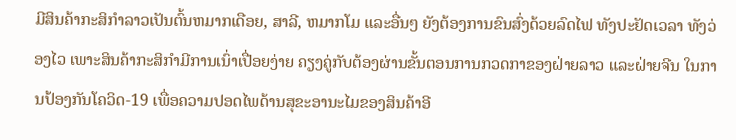ມີສິນຄ້າກະສິກຳລາວເປັນຕົ້ນຫມາກເດືອຍ, ສາລີ, ຫມາກໂມ ແລະອື່ນໆ ຍັງຕ້ອງການຂົນສົ່ງດ້ວຍລົດໄຟ ທັງປະຢັດເວລາ ທັງວ່ອງໄວ ເພາະສິນຄ້າກະສິກໍາມີການເນົ່າເປື່ອຍງ່າຍ ຄຽງຄູ່ກັບຕ້ອງຜ່ານຂັ້ນຕອນການກວດກາຂອງຝ່າຍລາວ ແລະຝ່າຍຈີນ ໃນການປ້ອງກັນໂຄວິດ-19 ເພື່ອຄວາມປອດໄພດ້ານສຸຂະອານະໄມຂອງສິນຄ້າອີ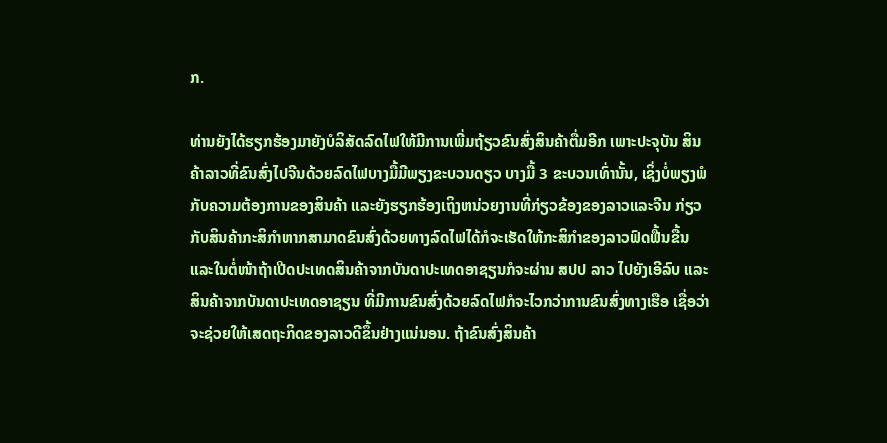ກ.

ທ່ານຍັງໄດ້ຮຽກຮ້ອງມາຍັງບໍລິສັດລົດໄຟໃຫ້ມີການເພີ່ມຖ້ຽວຂົນສົ່ງສິນຄ້າຕື່ມອີກ ເພາະປະຈຸບັນ ສິນຄ້າລາວທີ່ຂົນສົ່ງໄປຈີນດ້ວຍລົດໄຟບາງມື້ມີພຽງຂະບວນດຽວ ບາງມື້ 3 ຂະບວນເທົ່ານັ້ນ, ເຊິ່ງບໍ່ພຽງພໍກັບຄວາມຕ້ອງການຂອງສິນຄ້າ ແລະຍັງຮຽກຮ້ອງເຖິງຫນ່ວຍງານທີ່ກ່ຽວຂ້ອງຂອງລາວແລະຈີນ ກ່ຽວກັບສິນຄ້າກະສິກໍາຫາກສາມາດຂົນສົ່ງດ້ວຍທາງລົດໄຟໄດ້ກໍຈະເຮັດໃຫ້ກະສິກໍາຂອງລາວຟົດຟື້ນຂື້ນ ແລະໃນຕໍ່ໜ້າຖ້າເປີດປະເທດສິນຄ້າຈາກບັນດາປະເທດອາຊຽນກໍຈະຜ່ານ ສປປ ລາວ ໄປຍັງເອີລົບ ແລະສິນຄ້າຈາກບັນດາປະເທດອາຊຽນ ທີ່ມີການຂົນສົ່ງດ້ວຍລົດໄຟກໍຈະໄວກວ່າການຂົນສົ່ງທາງເຮືອ ເຊື່ອວ່າຈະຊ່ວຍໃຫ້ເສດຖະກິດຂອງລາວດີຂຶ້ນຢ່າງແນ່ນອນ. ຖ້າຂົນສົ່ງສິນຄ້າ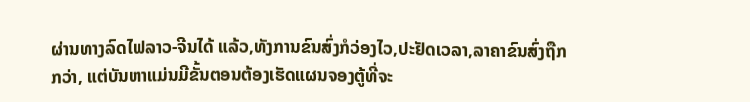ຜ່ານທາງລົດໄຟລາວ-ຈີນໄດ້ ແລ້ວ,ທັງການຂົນສົ່ງກໍວ່ອງໄວ,ປະຢັດເວລາ,ລາຄາຂົນສົ່ງຖືກກວ່າ, ແຕ່ບັນຫາແມ່ນມີຂັ້ນຕອນຕ້ອງເຮັດແຜນຈອງຕູ້ທີ່ຈະ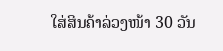ໃສ່ສິນຄ້າລ່ວງໜ້າ 30 ວັນ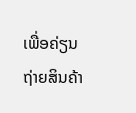ເພື່ອຄ່ຽນຖ່າຍສິນຄ້າ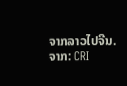ຈາກລາວໄປຈີນ.
ຈາກ: CRI